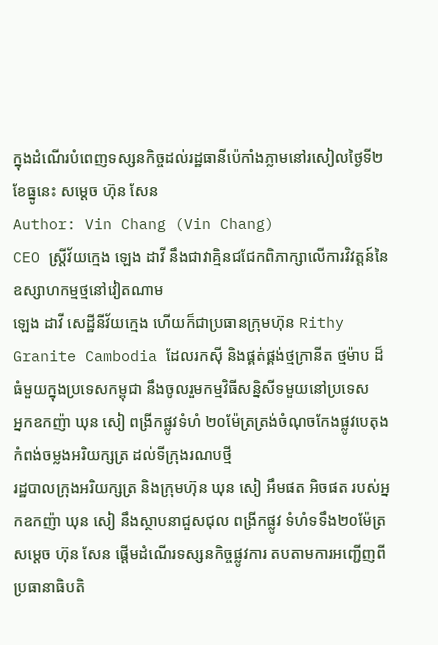ក្នុងដំណើរបំពេញទស្សនកិច្ចដល់រដ្ឋធានីប៉េកាំងភ្លាមនៅរសៀលថ្ងៃទី២ ខែធ្នូនេះ សម្តេច ហ៊ុន សែន
Author: Vin Chang (Vin Chang)
CEO ស្រ្តីវ័យក្មេង ឡេង ដាវី នឹងជាវាគ្មិនជជែកពិភាក្សាលើការវិវត្តន៍នៃឧស្សាហកម្មថ្មនៅវៀតណាម
ឡេង ដាវី សេដ្ឋីនីវ័យក្មេង ហើយក៏ជាប្រធានក្រុមហ៊ុន Rithy Granite Cambodia ដែលរកស៊ី និងផ្គត់ផ្គង់ថ្មក្រានីត ថ្មម៉ាប ដ៏ធំមួយក្នុងប្រទេសកម្ពុជា នឹងចូលរួមកម្មវិធីសន្និសីទមួយនៅប្រទេស
អ្នកឧកញ៉ា ឃុន សៀ ពង្រីកផ្លូវទំហំ ២០ម៉ែត្រត្រង់ចំណុចកែងផ្លូវបេតុងកំពង់ចម្លងអរិយក្សត្រ ដល់ទីក្រុងរណបថ្មី
រដ្ឋបាលក្រុងអរិយក្សត្រ និងក្រុមហ៊ុន ឃុន សៀ អឹមផត អិចផត របស់អ្នកឧកញ៉ា ឃុន សៀ នឹងស្ថាបនាជួសជុល ពង្រីកផ្លូវ ទំហំទទឹង២០ម៉ែត្រ
សម្តេច ហ៊ុន សែន ផ្តើមដំណើរទស្សនកិច្ចផ្លូវការ តបតាមការអញ្ជើញពីប្រធានាធិបតិ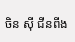ចិន ស៊ី ជីនពីង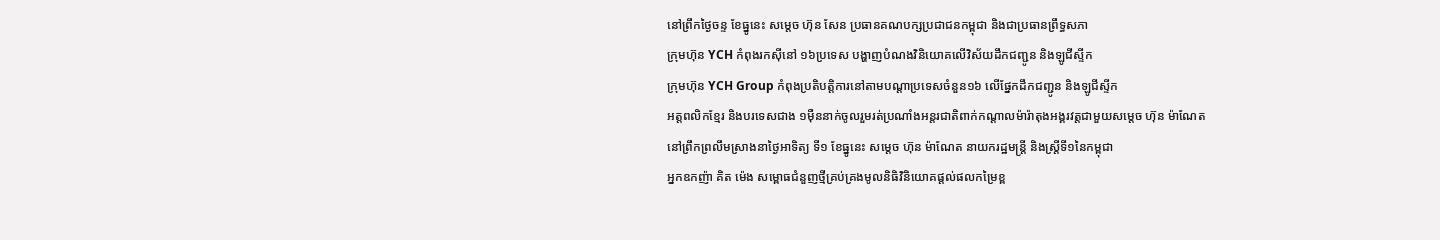នៅព្រឹកថ្ងៃចន្ទ ខែធ្នូនេះ សម្តេច ហ៊ុន សែន ប្រធានគណបក្សប្រជាជនកម្ពុជា និងជាប្រធានព្រឹទ្ធសភា
ក្រុមហ៊ុន YCH កំពុងរកស៊ីនៅ ១៦ប្រទេស បង្ហាញបំណងវិនិយោគលេីវិស័យដឹកជញ្ជូន និងឡូជីស្ទីក
ក្រុមហ៊ុន YCH Group កំពុងប្រតិបត្តិការនៅតាមបណ្ដាប្រទេសចំនួន១៦ លើផ្នែកដឹកជញ្ជូន និងឡូជីស្ទីក
អត្តពលិកខ្មែរ និងបរទេសជាង ១ម៉ឺននាក់ចូលរួមរត់ប្រណាំងអន្តរជាតិពាក់កណ្តាលម៉ារ៉ាតុងអង្គរវត្តជាមួយសម្តេច ហ៊ុន ម៉ាណែត
នៅព្រឹកព្រលឹមស្រាងនាថ្ងៃអាទិត្យ ទី១ ខែធ្នូនេះ សម្តេច ហ៊ុន ម៉ាណែត នាយករដ្ឋមន្រ្តី និងស្រ្តីទី១នៃកម្ពុជា
អ្នកឧកញ៉ា គិត ម៉េង សម្ពោធជំនួញថ្មីគ្រប់គ្រងមូលនិធិវិនិយោគផ្តល់ផលកម្រៃខ្ព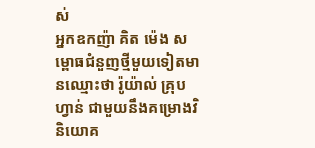ស់
អ្នកឧកញ៉ា គិត ម៉េង សម្ពោធជំនួញថ្មីមួយទៀតមានឈ្មោះថា រ៉ូយ៉ាល់ គ្រុបហ្វាន់ ជាមួយនឹងគម្រោងវិនិយោគ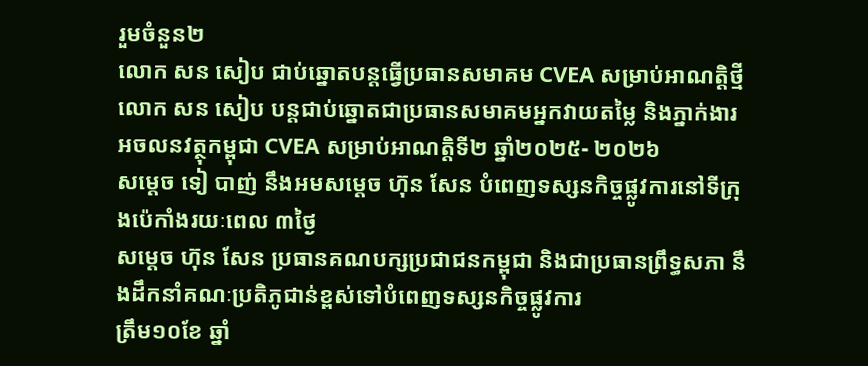រួមចំនួន២
លោក សន សៀប ជាប់ឆ្នោតបន្តធ្វើប្រធានសមាគម CVEA សម្រាប់អាណត្តិថ្មី
លោក សន សៀប បន្តជាប់ឆ្នោតជាប្រធានសមាគមអ្នកវាយតម្លៃ និងភ្នាក់ងារអចលនវត្ថុកម្ពុជា CVEA សម្រាប់អាណត្តិទី២ ឆ្នាំ២០២៥- ២០២៦
សម្តេច ទៀ បាញ់ នឹងអមសម្តេច ហ៊ុន សែន បំពេញទស្សនកិច្ចផ្លូវការនៅទីក្រុងប៉េកាំងរយៈពេល ៣ថ្ងៃ
សម្តេច ហ៊ុន សែន ប្រធានគណបក្សប្រជាជនកម្ពុជា និងជាប្រធានព្រឹទ្ធសភា នឹងដឹកនាំគណៈប្រតិភូជាន់ខ្ពស់ទៅបំពេញទស្សនកិច្ចផ្លូវការ
ត្រឹម១០ខែ ឆ្នាំ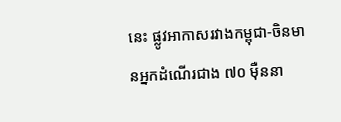នេះ ផ្លូវអាកាសរវាងកម្ពុជា-ចិនមានអ្នកដំណើរជាង ៧០ ម៉ឺននា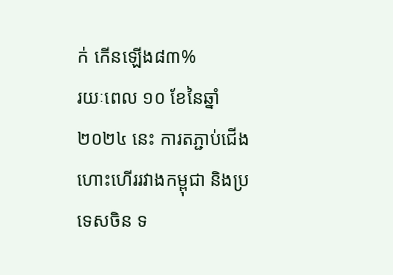ក់ កើនឡើង៨៣%
រយៈពេល ១០ ខែនៃឆ្នាំ ២០២៤ នេះ ការតភ្ជាប់ជើងហោះហើររវាងកម្ពុជា និងប្រទេសចិន ទ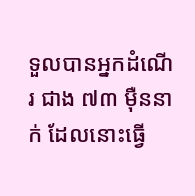ទួលបានអ្នកដំណើរ ជាង ៧៣ ម៉ឺននាក់ ដែលនោះធ្វើ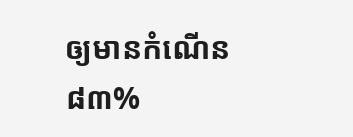ឲ្យមានកំណើន ៨៣%